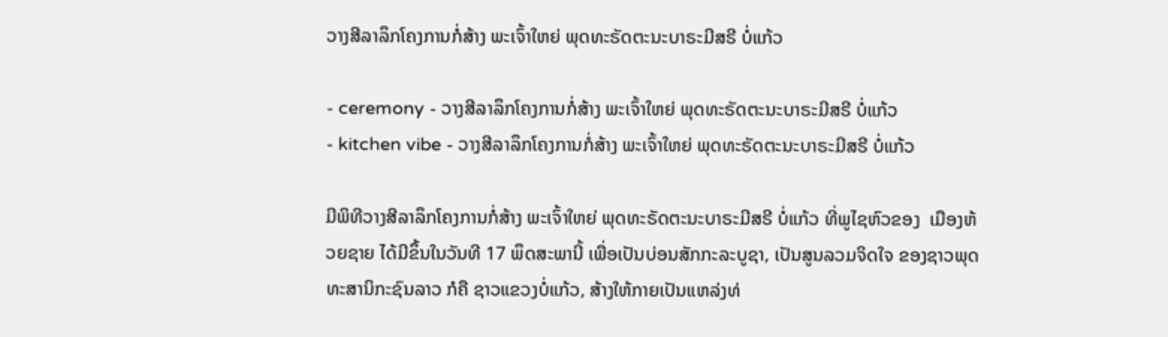ວາງສີລາລຶກໂຄງການກໍ່ສ້າງ ພະເຈົ້າໃຫຍ່ ພຸດທະຣັດຕະນະບາຣະມີສຣີ ບໍ່ແກ້ວ

- ceremony - ວາງສີລາລຶກໂຄງການກໍ່ສ້າງ ພະເຈົ້າໃຫຍ່ ພຸດທະຣັດຕະນະບາຣະມີສຣີ ບໍ່ແກ້ວ
- kitchen vibe - ວາງສີລາລຶກໂຄງການກໍ່ສ້າງ ພະເຈົ້າໃຫຍ່ ພຸດທະຣັດຕະນະບາຣະມີສຣີ ບໍ່ແກ້ວ

ມີພິທີວາງສີລາລຶກໂຄງການກໍ່ສ້າງ ພະເຈົ້າໃຫຍ່ ພຸດທະຣັດຕະນະບາຣະມີສຣີ ບໍ່ແກ້ວ ທີ່ພູໄຊຫົວຂອງ  ເມືອງຫ້ວຍຊາຍ ໄດ້ມີຂຶ້ນໃນວັນທີ 17 ພຶດສະພານີ້ ເພື່ອເປັນບ່ອນສັກກະລະບູຊາ, ເປັນສູນລວມຈິດໃຈ ຂອງຊາວພຸດທະສານິກະຊົນລາວ ກໍຄື ຊາວແຂວງບໍ່ແກ້ວ, ສ້າງໃຫ້ກາຍເປັນແຫລ່ງທ່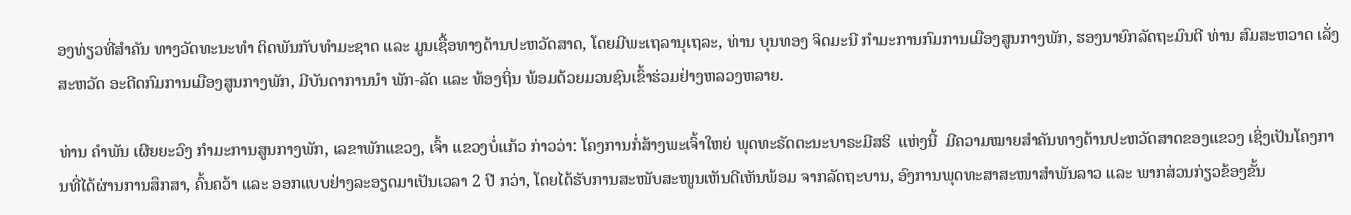ອງທ່ຽວທີ່ສໍາຄັນ ທາງວັດທະນະທໍາ ຕິດພັນກັບທໍາມະຊາດ ແລະ ມູນເຊື້ອທາງດ້ານປະຫວັດສາດ, ໂດຍມີພະເຖລານຸເຖລະ, ທ່ານ ບຸນທອງ ຈິດມະນີ ກໍາມະການກົມການເມືອງສູນກາງພັກ, ຮອງນາຍົກລັດຖະມົນຕີ ທ່ານ ສົມສະຫວາດ ເລັ່ງສະຫວັດ ອະດີດກົມການເມືອງສູນກາງພັກ, ມີບັນດາການນໍາ ພັກ-ລັດ ແລະ ທ້ອງຖິ່ນ ພ້ອມດ້ວຍມວນຊົນເຂົ້າຮ່ວມຢ່າງຫລວງຫລາຍ.

ທ່ານ ຄໍາພັນ ເຜີຍຍະວົງ ກໍາມະການສູນກາງພັກ, ເລຂາພັກແຂວງ, ເຈົ້າ ແຂວງບໍ່ແກ້ວ ກ່າວວ່າ: ໂຄງການກໍ່ສ້າງພະເຈົ້າໃຫຍ່ ພຸດທະຣັດຕະນະບາຣະມີສຮິ  ແຫ່ງນີ້  ມີຄວາມໝາຍສໍາຄັນທາງດ້ານປະຫວັດສາດຂອງແຂວງ ເຊິ່ງເປັນໂຄງການທີ່ໄດ້ຜ່ານການສຶກສາ, ຄົ້ນຄວ້າ ແລະ ອອກແບບຢ່າງລະອຽດມາເປັນເວລາ 2 ປີ ກວ່າ, ໂດຍໄດ້ຮັບການສະໜັບສະໜູນເຫັນດີເຫັນພ້ອມ ຈາກລັດຖະບານ, ອົງການພຸດທະສາສະໜາສໍາພັນລາວ ແລະ ພາກສ່ວນກ່ຽວຂ້ອງຂັ້ນ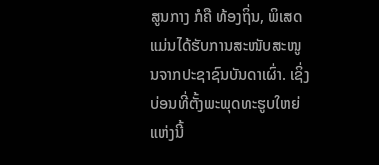ສູນກາງ ກໍຄື ທ້ອງຖິ່ນ, ພິເສດ ແມ່ນໄດ້ຮັບການສະໜັບສະໜູນຈາກປະຊາຊົນບັນດາເຜົ່າ. ເຊິ່ງບ່ອນທີ່ຕັ້ງພະພຸດທະຮູບໃຫຍ່ແຫ່ງນີ້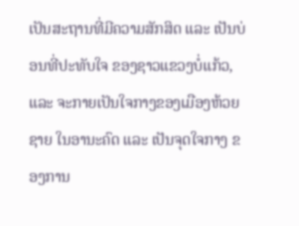ເປັນສະຖານທີ່ມີຄວາມສັກສິດ ແລະ ເປັນບ່ອນທີ່ປະທັບໃຈ ຂອງຊາວແຂວງບໍ່ແກ້ວ, ແລະ ຈະກາຍເປັນໃຈກາງຂອງເມືອງຫ້ວຍຊາຍ ໃນອານະຄົດ ແລະ ເປັນຈຸດໃຈກາງ ຂອງການ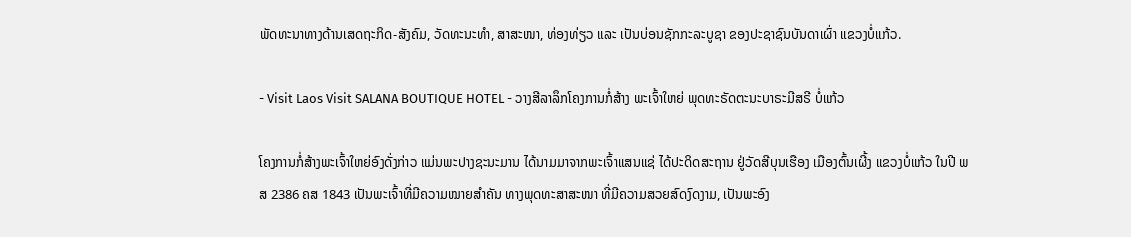ພັດທະນາທາງດ້ານເສດຖະກິດ-ສັງຄົມ, ວັດທະນະທໍາ, ສາສະໜາ, ທ່ອງທ່ຽວ ແລະ ເປັນບ່ອນຊັກກະລະບູຊາ ຂອງປະຊາຊົນບັນດາເຜົ່າ ແຂວງບໍ່ແກ້ວ.

- Visit Laos Visit SALANA BOUTIQUE HOTEL - ວາງສີລາລຶກໂຄງການກໍ່ສ້າງ ພະເຈົ້າໃຫຍ່ ພຸດທະຣັດຕະນະບາຣະມີສຣີ ບໍ່ແກ້ວ

ໂຄງການກໍ່ສ້າງພະເຈົ້າໃຫຍ່ອົງດັ່ງກ່າວ ແມ່ນພະປາງຊະນະມານ ໄດ້ນາມມາຈາກພະເຈົ້າແສນແຊ່ ໄດ້ປະດິດສະຖານ ຢູ່ວັດສີບຸນເຮືອງ ເມືອງຕົ້ນເຜີ້ງ ແຂວງບໍ່ແກ້ວ ໃນປີ ພສ 2386 ຄສ 1843 ເປັນພະເຈົ້າທີ່ມີຄວາມໝາຍສໍາຄັນ ທາງພຸດທະສາສະໜາ ທີ່ມີຄວາມສວຍສົດງົດງາມ, ເປັນພະອົງ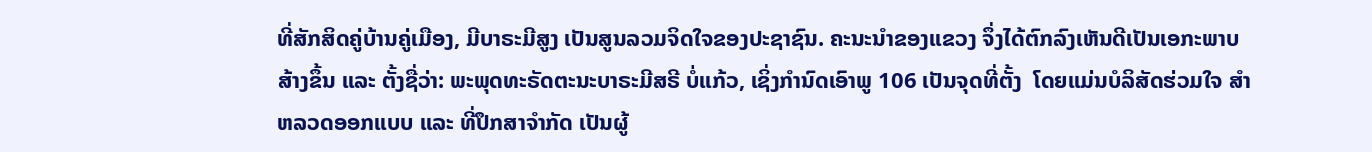ທີ່ສັກສິດຄູ່ບ້ານຄູ່ເມືອງ, ມີບາຣະມີສູງ ເປັນສູນລວມຈິດໃຈຂອງປະຊາຊົນ. ຄະນະນໍາຂອງແຂວງ ຈຶ່ງໄດ້ຕົກລົງເຫັນດີເປັນເອກະພາບ ສ້າງຂຶ້ນ ແລະ ຕັ້ງຊື່ວ່າ: ພະພຸດທະຣັດຕະນະບາຣະມີສຣີ ບໍ່ແກ້ວ, ເຊິ່ງກໍານົດເອົາພູ 106 ເປັນຈຸດທີ່ຕັ້ງ  ໂດຍແມ່ນບໍລິສັດຮ່ວມໃຈ ສໍາຫລວດອອກແບບ ແລະ ທີ່ປຶກສາຈໍາກັດ ເປັນຜູ້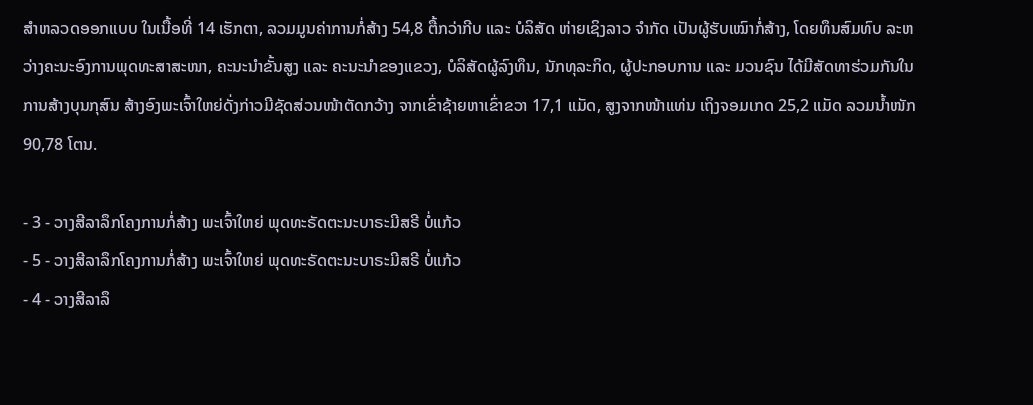ສໍາຫລວດອອກແບບ ໃນເນື້ອທີ່ 14 ເຮັກຕາ, ລວມມູນຄ່າການກໍ່ສ້າງ 54,8 ຕື້ກວ່າກີບ ແລະ ບໍລິສັດ ຫ່າຍເຊິງລາວ ຈໍາກັດ ເປັນຜູ້ຮັບເໝົາກໍ່ສ້າງ, ໂດຍທຶນສົມທົບ ລະຫວ່າງຄະນະອົງການພຸດທະສາສະໜາ, ຄະນະນຳຂັ້ນສູງ ແລະ ຄະນະນໍາຂອງແຂວງ, ບໍລິສັດຜູ້ລົງທຶນ, ນັກທຸລະກິດ, ຜູ້ປະກອບການ ແລະ ມວນຊົນ ໄດ້ມີສັດທາຮ່ວມກັນໃນການສ້າງບຸນກຸສົນ ສ້າງອົງພະເຈົ້າໃຫຍ່ດັ່ງກ່າວມີຊັດສ່ວນໜ້າຕັດກວ້າງ ຈາກເຂົ່າຊ້າຍຫາເຂົ່າຂວາ 17,1 ແມັດ, ສູງຈາກໜ້າແທ່ນ ເຖິງຈອມເກດ 25,2 ແມັດ ລວມນໍ້າໜັກ 90,78 ໂຕນ.

- 3 - ວາງສີລາລຶກໂຄງການກໍ່ສ້າງ ພະເຈົ້າໃຫຍ່ ພຸດທະຣັດຕະນະບາຣະມີສຣີ ບໍ່ແກ້ວ
- 5 - ວາງສີລາລຶກໂຄງການກໍ່ສ້າງ ພະເຈົ້າໃຫຍ່ ພຸດທະຣັດຕະນະບາຣະມີສຣີ ບໍ່ແກ້ວ
- 4 - ວາງສີລາລຶ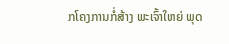ກໂຄງການກໍ່ສ້າງ ພະເຈົ້າໃຫຍ່ ພຸດ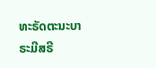ທະຣັດຕະນະບາຣະມີສຣີ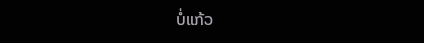ບໍ່ແກ້ວ